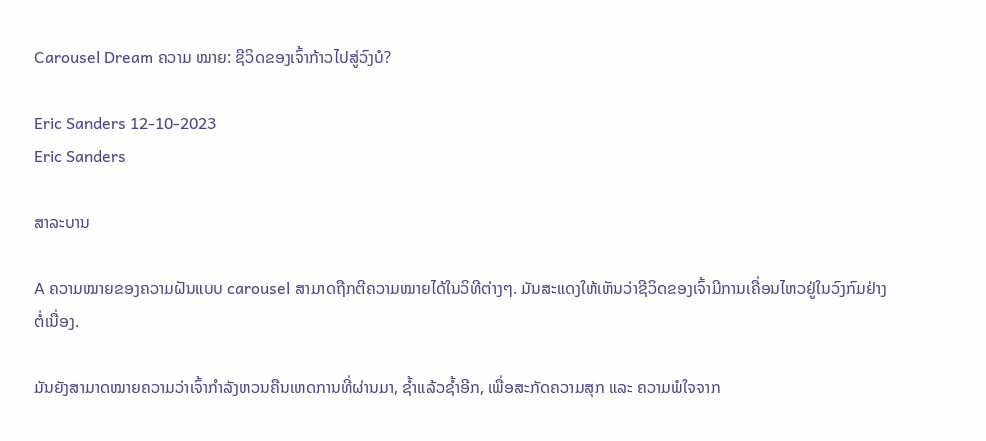Carousel Dream ຄວາມ ໝາຍ: ຊີວິດຂອງເຈົ້າກ້າວໄປສູ່ວົງບໍ?

Eric Sanders 12-10-2023
Eric Sanders

ສາລະບານ

A ຄວາມໝາຍຂອງຄວາມຝັນແບບ carousel ສາມາດຖືກຕີຄວາມໝາຍໄດ້ໃນວິທີຕ່າງໆ. ມັນສະແດງໃຫ້ເຫັນວ່າຊີວິດຂອງເຈົ້າມີການເຄື່ອນໄຫວຢູ່ໃນວົງກົມຢ່າງຕໍ່ເນື່ອງ.

ມັນຍັງສາມາດໝາຍຄວາມວ່າເຈົ້າກຳລັງຫວນຄືນເຫດການທີ່ຜ່ານມາ, ຊ້ຳແລ້ວຊ້ຳອີກ, ເພື່ອສະກັດຄວາມສຸກ ແລະ ຄວາມພໍໃຈຈາກ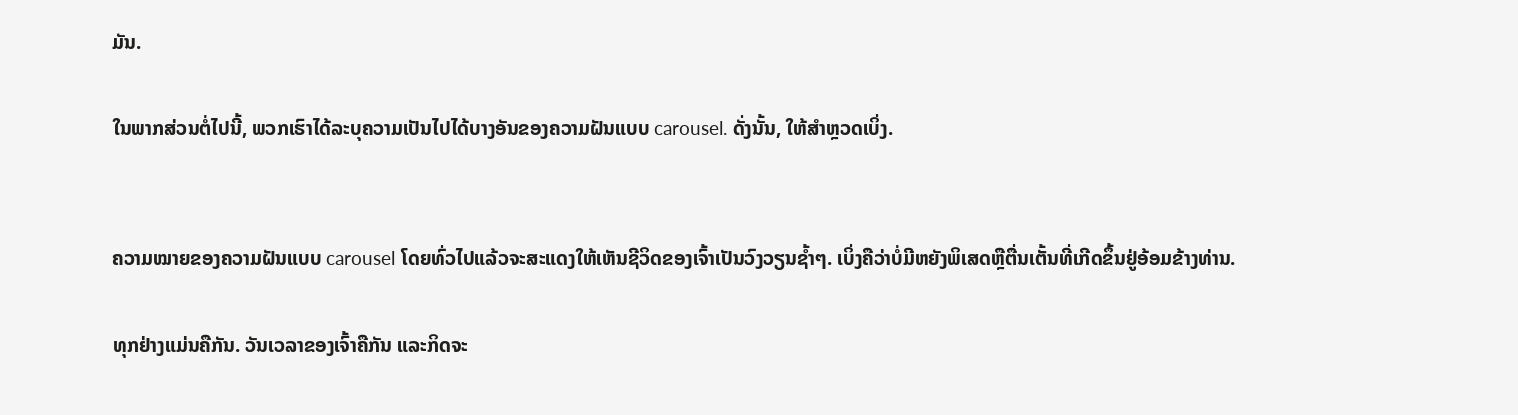ມັນ.

ໃນພາກສ່ວນຕໍ່ໄປນີ້, ພວກເຮົາໄດ້ລະບຸຄວາມເປັນໄປໄດ້ບາງອັນຂອງຄວາມຝັນແບບ carousel. ດັ່ງນັ້ນ, ໃຫ້ສໍາຫຼວດເບິ່ງ.


ຄວາມໝາຍຂອງຄວາມຝັນແບບ carousel ໂດຍທົ່ວໄປແລ້ວຈະສະແດງໃຫ້ເຫັນຊີວິດຂອງເຈົ້າເປັນວົງວຽນຊ້ຳໆ. ເບິ່ງຄືວ່າບໍ່ມີຫຍັງພິເສດຫຼືຕື່ນເຕັ້ນທີ່ເກີດຂຶ້ນຢູ່ອ້ອມຂ້າງທ່ານ.

ທຸກຢ່າງແມ່ນຄືກັນ. ວັນເວລາຂອງເຈົ້າຄືກັນ ແລະກິດຈະ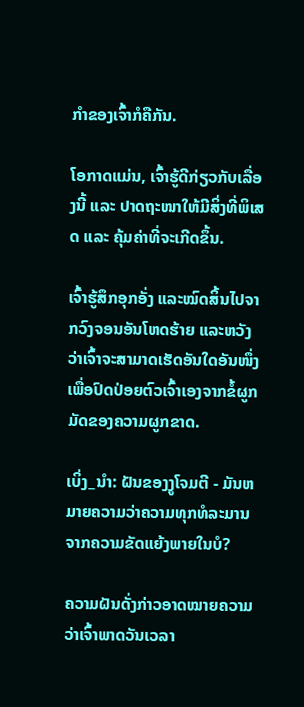ກຳຂອງເຈົ້າກໍຄືກັນ.

ໂອກາດແມ່ນ, ເຈົ້າຮູ້ດີກ່ຽວກັບເລື່ອງນີ້ ແລະ ປາດຖະໜາໃຫ້ມີສິ່ງທີ່ພິເສດ ແລະ ຄຸ້ມຄ່າທີ່ຈະເກີດຂຶ້ນ.

ເຈົ້າຮູ້ສຶກອຸກອັ່ງ ແລະໝົດສິ້ນໄປຈາກວົງຈອນອັນໂຫດຮ້າຍ ແລະຫວັງວ່າເຈົ້າຈະສາມາດເຮັດອັນໃດອັນໜຶ່ງເພື່ອປົດປ່ອຍຕົວເຈົ້າເອງຈາກຂໍ້ຜູກມັດຂອງຄວາມຜູກຂາດ.

ເບິ່ງ_ນຳ: ຝັນຂອງງູໂຈມຕີ - ມັນຫມາຍຄວາມວ່າຄວາມທຸກທໍລະມານຈາກຄວາມຂັດແຍ້ງພາຍໃນບໍ?

ຄວາມຝັນດັ່ງກ່າວອາດໝາຍຄວາມວ່າເຈົ້າພາດວັນເວລາ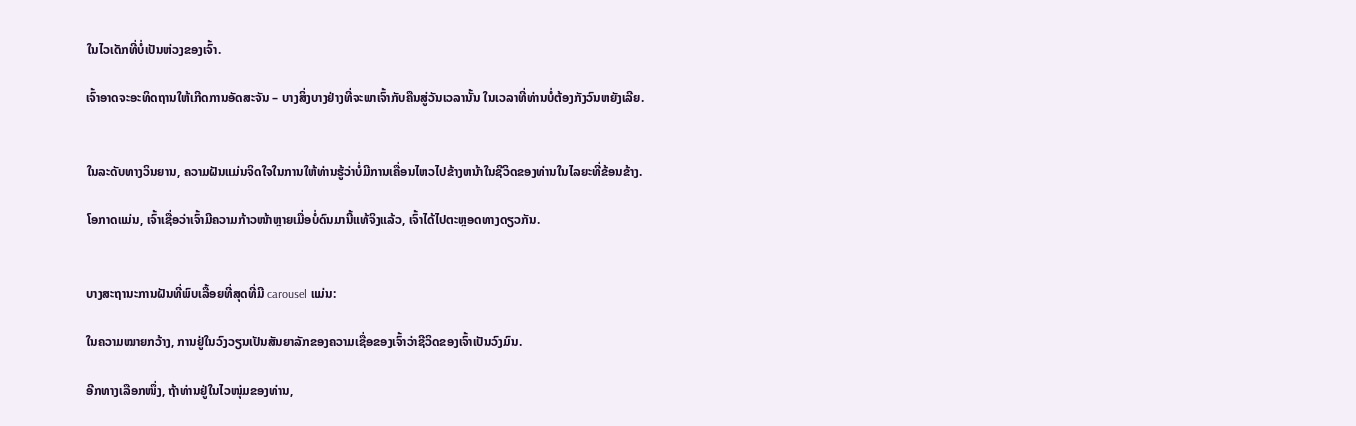ໃນໄວເດັກທີ່ບໍ່ເປັນຫ່ວງຂອງເຈົ້າ.

ເຈົ້າອາດຈະອະທິດຖານໃຫ້ເກີດການອັດສະຈັນ – ບາງສິ່ງບາງຢ່າງທີ່ຈະພາເຈົ້າກັບຄືນສູ່ວັນເວລານັ້ນ ໃນເວລາທີ່ທ່ານບໍ່ຕ້ອງກັງວົນຫຍັງເລີຍ.


ໃນລະດັບທາງວິນຍານ, ຄວາມຝັນແມ່ນຈິດໃຈໃນການໃຫ້ທ່ານຮູ້ວ່າບໍ່ມີການເຄື່ອນໄຫວໄປຂ້າງຫນ້າໃນຊີວິດຂອງທ່ານໃນໄລຍະທີ່ຂ້ອນຂ້າງ.

ໂອກາດແມ່ນ, ເຈົ້າເຊື່ອວ່າເຈົ້າມີຄວາມກ້າວໜ້າຫຼາຍເມື່ອບໍ່ດົນມານີ້ແທ້ຈິງແລ້ວ, ເຈົ້າໄດ້ໄປຕະຫຼອດທາງດຽວກັນ.


ບາງສະຖານະການຝັນທີ່ພົບເລື້ອຍທີ່ສຸດທີ່ມີ carousel ແມ່ນ:

ໃນຄວາມໝາຍກວ້າງ, ການຢູ່ໃນວົງວຽນເປັນສັນຍາລັກຂອງຄວາມເຊື່ອຂອງເຈົ້າວ່າຊີວິດຂອງເຈົ້າເປັນວົງມົນ.

ອີກທາງເລືອກໜຶ່ງ, ຖ້າທ່ານຢູ່ໃນໄວໜຸ່ມຂອງທ່ານ,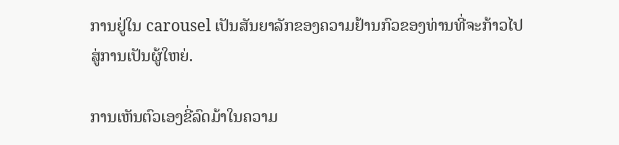ການຢູ່ໃນ carousel ເປັນສັນຍາລັກຂອງຄວາມຢ້ານກົວຂອງທ່ານທີ່ຈະກ້າວໄປສູ່ການເປັນຜູ້ໃຫຍ່.

ການເຫັນຕົວເອງຂີ່ລົດມ້າໃນຄວາມ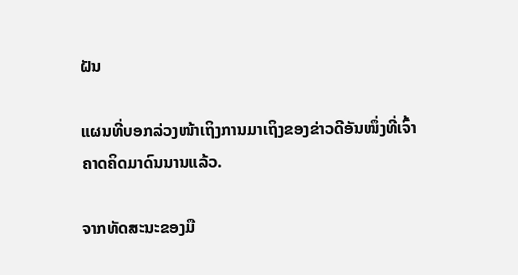ຝັນ

ແຜນທີ່ບອກລ່ວງໜ້າເຖິງການມາເຖິງຂອງຂ່າວດີອັນໜຶ່ງທີ່ເຈົ້າຄາດຄິດມາດົນນານແລ້ວ.

ຈາກທັດສະນະຂອງມື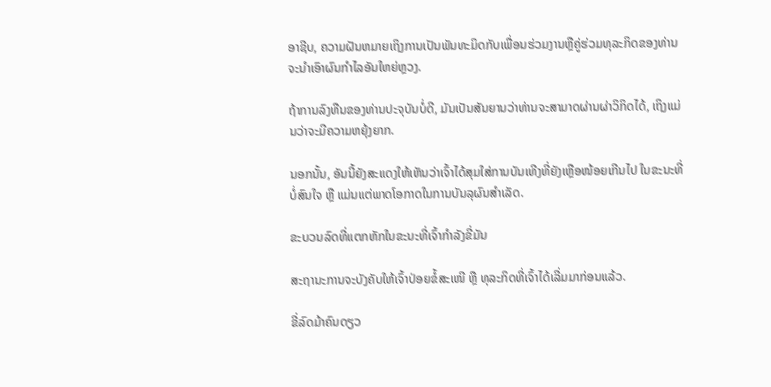ອາຊີບ, ຄວາມຝັນຫມາຍເຖິງການເປັນພັນທະມິດກັບເພື່ອນຮ່ວມງານຫຼືຄູ່ຮ່ວມທຸລະກິດຂອງທ່ານຈະນໍາເອົາຜົນກໍາໄລອັນໃຫຍ່ຫຼວງ.

ຖ້າການລົງທືນຂອງທ່ານປະຈຸບັນບໍ່ດີ, ມັນເປັນສັນຍານວ່າທ່ານຈະສາມາດຜ່ານຜ່າວິກິດໄດ້, ເຖິງແມ່ນວ່າຈະມີຄວາມຫຍຸ້ງຍາກ.

ນອກນັ້ນ, ອັນນີ້ຍັງສະແດງໃຫ້ເຫັນວ່າເຈົ້າໄດ້ສຸມໃສ່ການບັນເທີງທີ່ຍັງເຫຼືອໜ້ອຍເກີນໄປ ໃນຂະນະທີ່ບໍ່ສົນໃຈ ຫຼື ແມ່ນແຕ່ພາດໂອກາດໃນການບັນລຸຜົນສຳເລັດ.

ຂະບວນລົດທີ່ແຕກຫັກໃນຂະນະທີ່ເຈົ້າກຳລັງຂີ່ມັນ

ສະຖານະການຈະບັງຄັບໃຫ້ເຈົ້າປ່ອຍຂໍ້ສະເໜີ ຫຼື ທຸລະກິດທີ່ເຈົ້າໄດ້ເລີ່ມມາກ່ອນແລ້ວ.

ຂີ່ລົດມ້າຄົນດຽວ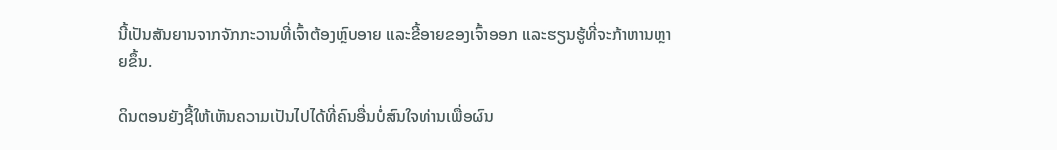ນີ້ເປັນສັນຍານຈາກຈັກກະວານທີ່ເຈົ້າຕ້ອງຫຼົບອາຍ ແລະຂີ້ອາຍຂອງເຈົ້າອອກ ແລະຮຽນຮູ້ທີ່ຈະກ້າຫານຫຼາຍຂຶ້ນ.

ດິນຕອນຍັງຊີ້ໃຫ້ເຫັນຄວາມເປັນໄປໄດ້ທີ່ຄົນອື່ນບໍ່ສົນໃຈທ່ານເພື່ອຜົນ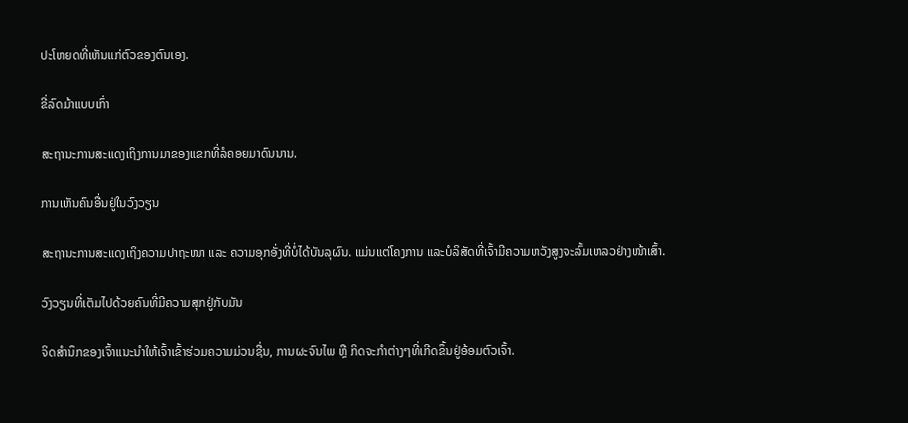ປະໂຫຍດທີ່ເຫັນແກ່ຕົວຂອງຕົນເອງ.

ຂີ່ລົດມ້າແບບເກົ່າ

ສະຖານະການສະແດງເຖິງການມາຂອງແຂກທີ່ລໍຄອຍມາດົນນານ.

ການເຫັນຄົນອື່ນຢູ່ໃນວົງວຽນ

ສະຖານະການສະແດງເຖິງຄວາມປາຖະໜາ ແລະ ຄວາມອຸກອັ່ງທີ່ບໍ່ໄດ້ບັນລຸຜົນ. ແມ່ນແຕ່ໂຄງການ ແລະບໍລິສັດທີ່ເຈົ້າມີຄວາມຫວັງສູງຈະລົ້ມເຫລວຢ່າງໜ້າເສົ້າ.

ວົງວຽນທີ່ເຕັມໄປດ້ວຍຄົນທີ່ມີຄວາມສຸກຢູ່ກັບມັນ

ຈິດສຳນຶກຂອງເຈົ້າແນະນຳໃຫ້ເຈົ້າເຂົ້າຮ່ວມຄວາມມ່ວນຊື່ນ, ການຜະຈົນໄພ ຫຼື ກິດຈະກຳຕ່າງໆທີ່ເກີດຂຶ້ນຢູ່ອ້ອມຕົວເຈົ້າ.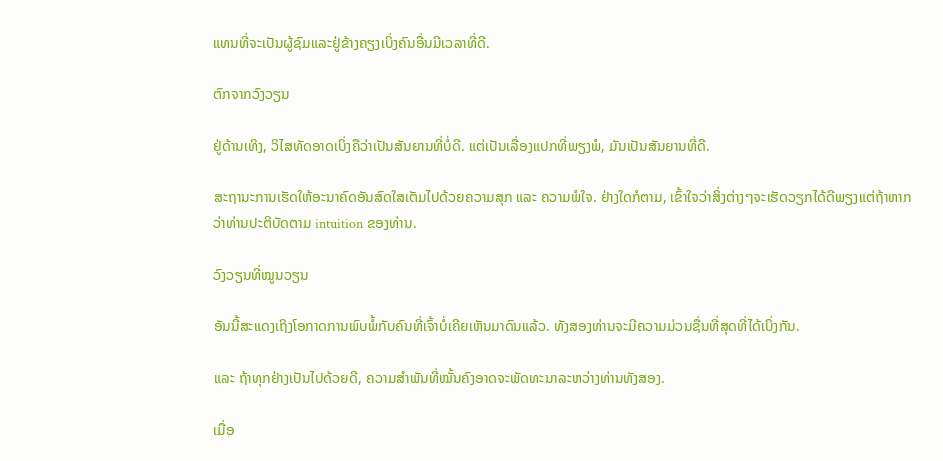ແທນທີ່ຈະເປັນຜູ້ຊົມແລະຢູ່ຂ້າງຄຽງເບິ່ງຄົນອື່ນມີເວລາທີ່ດີ.

ຕົກຈາກວົງວຽນ

ຢູ່ດ້ານເທິງ, ວິໄສທັດອາດເບິ່ງຄືວ່າເປັນສັນຍານທີ່ບໍ່ດີ. ແຕ່ເປັນເລື່ອງແປກທີ່ພຽງພໍ, ມັນເປັນສັນຍານທີ່ດີ.

ສະຖານະການເຮັດໃຫ້ອະນາຄົດອັນສົດໃສເຕັມໄປດ້ວຍຄວາມສຸກ ແລະ ຄວາມພໍໃຈ. ຢ່າງໃດກໍຕາມ, ເຂົ້າໃຈວ່າສິ່ງຕ່າງໆຈະເຮັດວຽກໄດ້ດີພຽງແຕ່ຖ້າຫາກວ່າທ່ານປະຕິບັດຕາມ intuition ຂອງທ່ານ.

ວົງວຽນທີ່ໝູນວຽນ

ອັນນີ້ສະແດງເຖິງໂອກາດການພົບພໍ້ກັບຄົນທີ່ເຈົ້າບໍ່ເຄີຍເຫັນມາດົນແລ້ວ. ທັງສອງທ່ານຈະມີຄວາມມ່ວນຊື່ນທີ່ສຸດທີ່ໄດ້ເບິ່ງກັນ.

ແລະ ຖ້າທຸກຢ່າງເປັນໄປດ້ວຍດີ, ຄວາມສຳພັນທີ່ໝັ້ນຄົງອາດຈະພັດທະນາລະຫວ່າງທ່ານທັງສອງ.

ເມື່ອ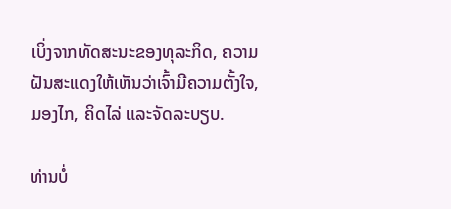ເບິ່ງຈາກທັດສະນະຂອງທຸລະກິດ, ຄວາມຝັນສະແດງໃຫ້ເຫັນວ່າເຈົ້າມີຄວາມຕັ້ງໃຈ, ມອງໄກ, ຄິດໄລ່ ແລະຈັດລະບຽບ.

ທ່ານບໍ່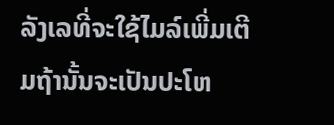ລັງເລທີ່ຈະໃຊ້ໄມລ໌ເພີ່ມເຕີມຖ້ານັ້ນຈະເປັນປະໂຫ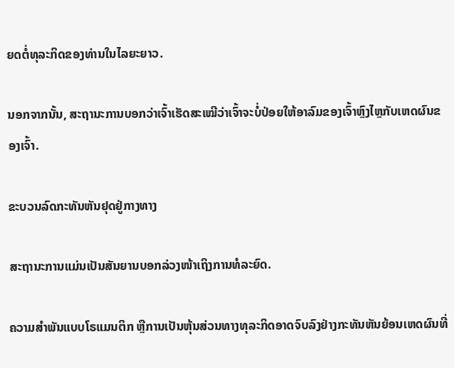ຍດຕໍ່ທຸລະກິດຂອງທ່ານໃນໄລຍະຍາວ.

ນອກຈາກນັ້ນ, ສະຖານະການບອກວ່າເຈົ້າເຮັດສະເໝີວ່າເຈົ້າຈະບໍ່ປ່ອຍໃຫ້ອາລົມຂອງເຈົ້າຫຼົງໄຫຼກັບເຫດຜົນຂອງເຈົ້າ.

ຂະບວນລົດກະທັນຫັນຢຸດຢູ່ກາງທາງ

ສະຖານະການແມ່ນເປັນສັນຍານບອກລ່ວງໜ້າເຖິງການທໍລະຍົດ.

ຄວາມສຳພັນແບບໂຣແມນຕິກ ຫຼືການເປັນຫຸ້ນສ່ວນທາງທຸລະກິດອາດຈົບລົງຢ່າງກະທັນຫັນຍ້ອນເຫດຜົນທີ່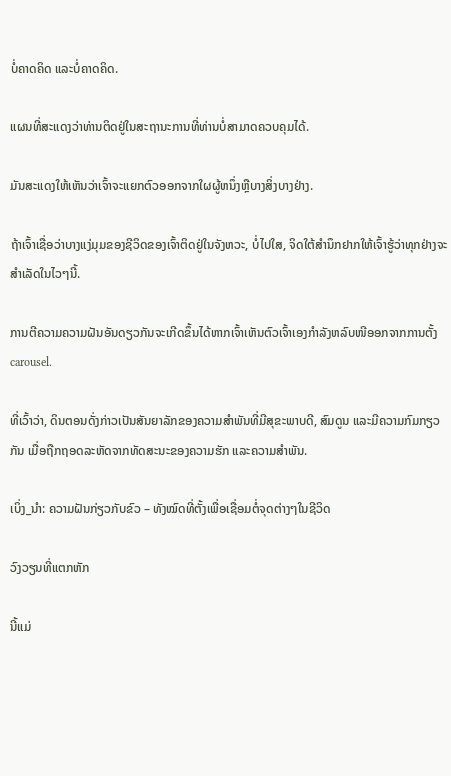ບໍ່ຄາດຄິດ ແລະບໍ່ຄາດຄິດ.

ແຜນທີ່ສະແດງວ່າທ່ານຕິດຢູ່ໃນສະຖານະການທີ່ທ່ານບໍ່ສາມາດຄວບຄຸມໄດ້.

ມັນສະແດງໃຫ້ເຫັນວ່າເຈົ້າຈະແຍກຕົວອອກຈາກໃຜຜູ້ຫນຶ່ງຫຼືບາງສິ່ງບາງຢ່າງ.

ຖ້າເຈົ້າເຊື່ອວ່າບາງແງ່ມຸມຂອງຊີວິດຂອງເຈົ້າຕິດຢູ່ໃນຈັງຫວະ, ບໍ່ໄປໃສ, ຈິດໃຕ້ສຳນຶກຢາກໃຫ້ເຈົ້າຮູ້ວ່າທຸກຢ່າງຈະສຳເລັດໃນໄວໆນີ້.

ການຕີຄວາມຄວາມຝັນອັນດຽວກັນຈະເກີດຂຶ້ນໄດ້ຫາກເຈົ້າເຫັນຕົວເຈົ້າເອງກຳລັງຫລົບໜີອອກຈາກການຕັ້ງ carousel.

ທີ່ເວົ້າວ່າ, ດິນຕອນດັ່ງກ່າວເປັນສັນຍາລັກຂອງຄວາມສຳພັນທີ່ມີສຸຂະພາບດີ, ສົມດູນ ແລະມີຄວາມກົມກຽວກັນ ເມື່ອຖືກຖອດລະຫັດຈາກທັດສະນະຂອງຄວາມຮັກ ແລະຄວາມສໍາພັນ.

ເບິ່ງ_ນຳ: ຄວາມຝັນກ່ຽວກັບຂົວ – ທັງໝົດທີ່ຕັ້ງເພື່ອເຊື່ອມຕໍ່ຈຸດຕ່າງໆໃນຊີວິດ

ວົງວຽນທີ່ແຕກຫັກ

ນີ້ແມ່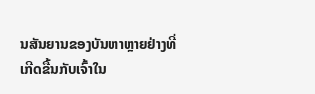ນສັນຍານຂອງບັນຫາຫຼາຍຢ່າງທີ່ເກີດຂື້ນກັບເຈົ້າໃນ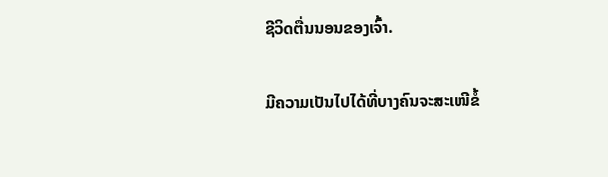ຊີວິດຕື່ນນອນຂອງເຈົ້າ.

ມີຄວາມເປັນໄປໄດ້ທີ່ບາງຄົນຈະສະເໜີຂໍ້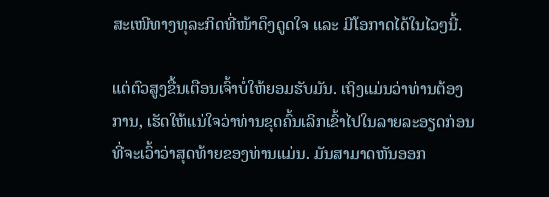ສະເໜີທາງທຸລະກິດທີ່ໜ້າດຶງດູດໃຈ ແລະ ມີໂອກາດໄດ້ໃນໄວໆນີ້.

ແຕ່ຕົວສູງຂື້ນເຕືອນເຈົ້າບໍ່ໃຫ້ຍອມຮັບມັນ. ເຖິງແມ່ນວ່າທ່ານຕ້ອງການ, ເຮັດໃຫ້ແນ່ໃຈວ່າທ່ານຂຸດຄົ້ນເລິກເຂົ້າໄປໃນລາຍລະອຽດກ່ອນທີ່ຈະເວົ້າວ່າສຸດທ້າຍຂອງທ່ານແມ່ນ. ມັນສາມາດຫັນອອກ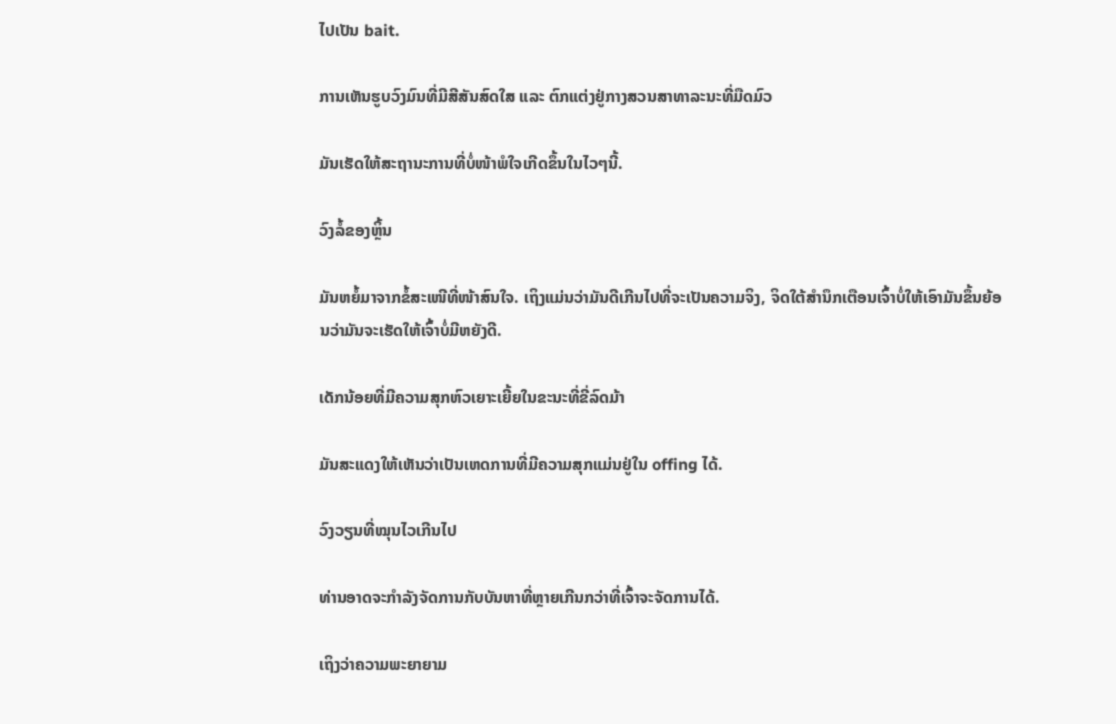ໄປເປັນ bait.

ການເຫັນຮູບວົງມົນທີ່ມີສີສັນສົດໃສ ແລະ ຕົກແຕ່ງຢູ່ກາງສວນສາທາລະນະທີ່ມືດມົວ

ມັນເຮັດໃຫ້ສະຖານະການທີ່ບໍ່ໜ້າພໍໃຈເກີດຂຶ້ນໃນໄວໆນີ້.

ວົງລໍ້ຂອງຫຼິ້ນ

ມັນຫຍໍ້ມາຈາກຂໍ້ສະເໜີທີ່ໜ້າສົນໃຈ. ເຖິງແມ່ນວ່າມັນດີເກີນໄປທີ່ຈະເປັນຄວາມຈິງ, ຈິດໃຕ້ສໍານຶກເຕືອນເຈົ້າບໍ່ໃຫ້ເອົາມັນຂຶ້ນຍ້ອນວ່າມັນຈະເຮັດໃຫ້ເຈົ້າບໍ່ມີຫຍັງດີ.

ເດັກນ້ອຍທີ່ມີຄວາມສຸກຫົວເຍາະເຍີ້ຍໃນຂະນະທີ່ຂີ່ລົດມ້າ

ມັນສະແດງໃຫ້ເຫັນວ່າເປັນເຫດການທີ່ມີຄວາມສຸກແມ່ນຢູ່ໃນ offing ໄດ້.

ວົງວຽນທີ່ໝຸນໄວເກີນໄປ

ທ່ານອາດຈະກຳລັງຈັດການກັບບັນຫາທີ່ຫຼາຍເກີນກວ່າທີ່ເຈົ້າຈະຈັດການໄດ້.

ເຖິງວ່າຄວາມພະຍາຍາມ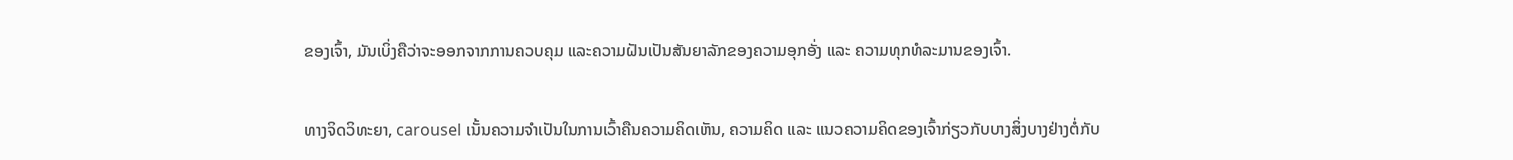ຂອງເຈົ້າ, ມັນເບິ່ງຄືວ່າຈະອອກຈາກການຄວບຄຸມ ແລະຄວາມຝັນເປັນສັນຍາລັກຂອງຄວາມອຸກອັ່ງ ແລະ ຄວາມທຸກທໍລະມານຂອງເຈົ້າ.


ທາງຈິດວິທະຍາ, carousel ເນັ້ນຄວາມຈຳເປັນໃນການເວົ້າຄືນຄວາມຄິດເຫັນ, ຄວາມຄິດ ແລະ ແນວຄວາມຄິດຂອງເຈົ້າກ່ຽວກັບບາງສິ່ງບາງຢ່າງຕໍ່ກັບ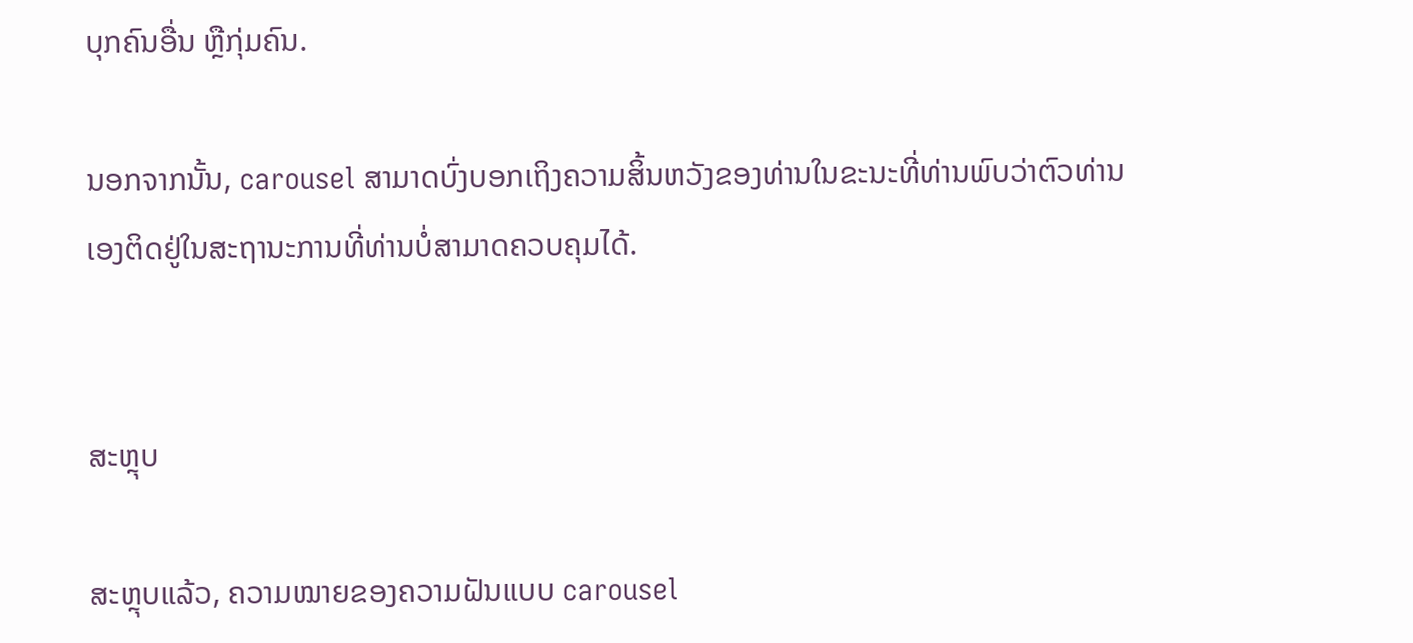ບຸກຄົນອື່ນ ຫຼືກຸ່ມຄົນ.

ນອກຈາກນັ້ນ, carousel ສາມາດບົ່ງບອກເຖິງຄວາມສິ້ນຫວັງຂອງທ່ານໃນຂະນະທີ່ທ່ານພົບວ່າຕົວທ່ານເອງຕິດຢູ່ໃນສະຖານະການທີ່ທ່ານບໍ່ສາມາດຄວບຄຸມໄດ້.


ສະຫຼຸບ

ສະຫຼຸບແລ້ວ, ຄວາມໝາຍຂອງຄວາມຝັນແບບ carousel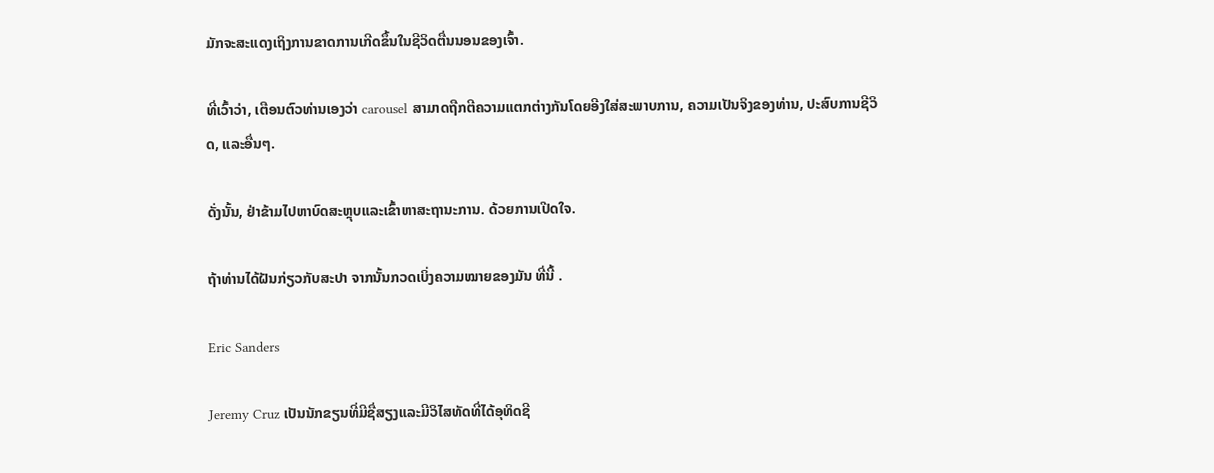ມັກຈະສະແດງເຖິງການຂາດການເກີດຂຶ້ນໃນຊີວິດຕື່ນນອນຂອງເຈົ້າ.

ທີ່ເວົ້າວ່າ, ເຕືອນຕົວທ່ານເອງວ່າ carousel ສາມາດຖືກຕີຄວາມແຕກຕ່າງກັນໂດຍອີງໃສ່ສະພາບການ, ຄວາມເປັນຈິງຂອງທ່ານ, ປະສົບການຊີວິດ, ແລະອື່ນໆ.

ດັ່ງນັ້ນ, ຢ່າຂ້າມໄປຫາບົດສະຫຼຸບແລະເຂົ້າຫາສະຖານະການ. ດ້ວຍການເປີດໃຈ.

ຖ້າທ່ານໄດ້ຝັນກ່ຽວກັບສະປາ ຈາກນັ້ນກວດເບິ່ງຄວາມໝາຍຂອງມັນ ທີ່ນີ້ .

Eric Sanders

Jeremy Cruz ເປັນນັກຂຽນທີ່ມີຊື່ສຽງແລະມີວິໄສທັດທີ່ໄດ້ອຸທິດຊີ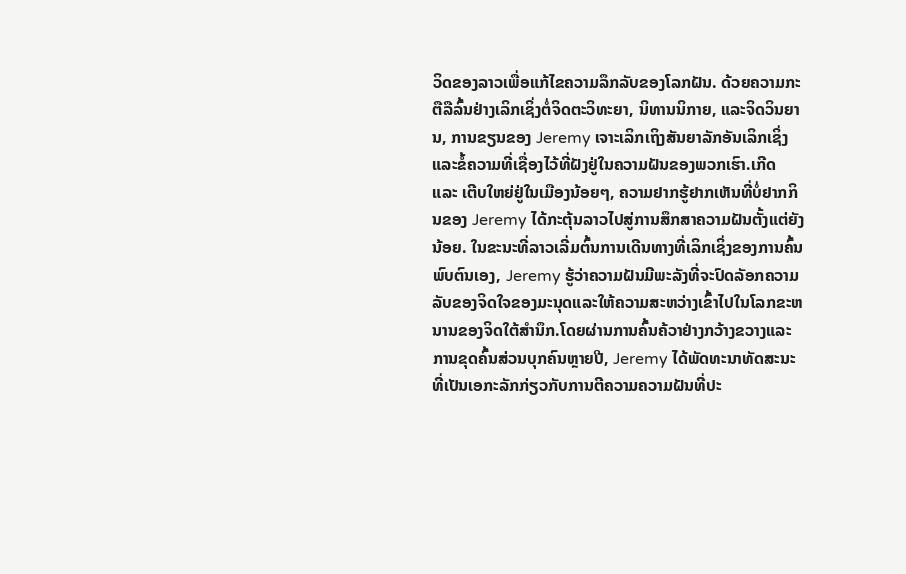ວິດຂອງລາວເພື່ອແກ້ໄຂຄວາມລຶກລັບຂອງໂລກຝັນ. ດ້ວຍຄວາມກະຕືລືລົ້ນຢ່າງເລິກເຊິ່ງຕໍ່ຈິດຕະວິທະຍາ, ນິທານນິກາຍ, ແລະຈິດວິນຍານ, ການຂຽນຂອງ Jeremy ເຈາະເລິກເຖິງສັນຍາລັກອັນເລິກເຊິ່ງແລະຂໍ້ຄວາມທີ່ເຊື່ອງໄວ້ທີ່ຝັງຢູ່ໃນຄວາມຝັນຂອງພວກເຮົາ.ເກີດ ແລະ ເຕີບໃຫຍ່ຢູ່ໃນເມືອງນ້ອຍໆ, ຄວາມຢາກຮູ້ຢາກເຫັນທີ່ບໍ່ຢາກກິນຂອງ Jeremy ໄດ້ກະຕຸ້ນລາວໄປສູ່ການສຶກສາຄວາມຝັນຕັ້ງແຕ່ຍັງນ້ອຍ. ໃນຂະນະທີ່ລາວເລີ່ມຕົ້ນການເດີນທາງທີ່ເລິກເຊິ່ງຂອງການຄົ້ນພົບຕົນເອງ, Jeremy ຮູ້ວ່າຄວາມຝັນມີພະລັງທີ່ຈະປົດລັອກຄວາມລັບຂອງຈິດໃຈຂອງມະນຸດແລະໃຫ້ຄວາມສະຫວ່າງເຂົ້າໄປໃນໂລກຂະຫນານຂອງຈິດໃຕ້ສໍານຶກ.ໂດຍຜ່ານການຄົ້ນຄ້ວາຢ່າງກວ້າງຂວາງແລະການຂຸດຄົ້ນສ່ວນບຸກຄົນຫຼາຍປີ, Jeremy ໄດ້ພັດທະນາທັດສະນະທີ່ເປັນເອກະລັກກ່ຽວກັບການຕີຄວາມຄວາມຝັນທີ່ປະ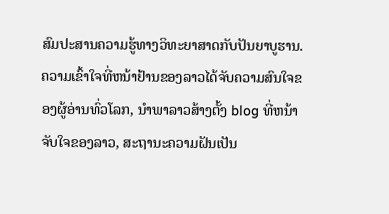ສົມປະສານຄວາມຮູ້ທາງວິທະຍາສາດກັບປັນຍາບູຮານ. ຄວາມເຂົ້າໃຈທີ່ຫນ້າຢ້ານຂອງລາວໄດ້ຈັບຄວາມສົນໃຈຂອງຜູ້ອ່ານທົ່ວໂລກ, ນໍາພາລາວສ້າງຕັ້ງ blog ທີ່ຫນ້າຈັບໃຈຂອງລາວ, ສະຖານະຄວາມຝັນເປັນ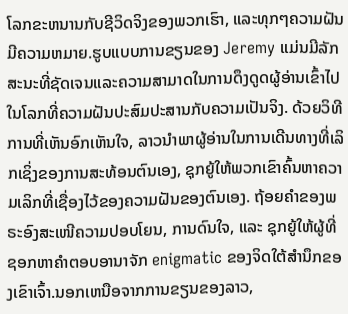ໂລກຂະຫນານກັບຊີວິດຈິງຂອງພວກເຮົາ, ແລະທຸກໆຄວາມຝັນມີຄວາມຫມາຍ.ຮູບແບບການຂຽນຂອງ Jeremy ແມ່ນມີລັກສະນະທີ່ຊັດເຈນແລະຄວາມສາມາດໃນການດຶງດູດຜູ້ອ່ານເຂົ້າໄປໃນໂລກທີ່ຄວາມຝັນປະສົມປະສານກັບຄວາມເປັນຈິງ. ດ້ວຍວິທີການທີ່ເຫັນອົກເຫັນໃຈ, ລາວນໍາພາຜູ້ອ່ານໃນການເດີນທາງທີ່ເລິກເຊິ່ງຂອງການສະທ້ອນຕົນເອງ, ຊຸກຍູ້ໃຫ້ພວກເຂົາຄົ້ນຫາຄວາມເລິກທີ່ເຊື່ອງໄວ້ຂອງຄວາມຝັນຂອງຕົນເອງ. ຖ້ອຍຄຳຂອງພຣະອົງສະເໜີຄວາມປອບໂຍນ, ການດົນໃຈ, ແລະ ຊຸກຍູ້ໃຫ້ຜູ້ທີ່ຊອກຫາຄຳຕອບອານາຈັກ enigmatic ຂອງຈິດໃຕ້ສໍານຶກຂອງເຂົາເຈົ້າ.ນອກເຫນືອຈາກການຂຽນຂອງລາວ,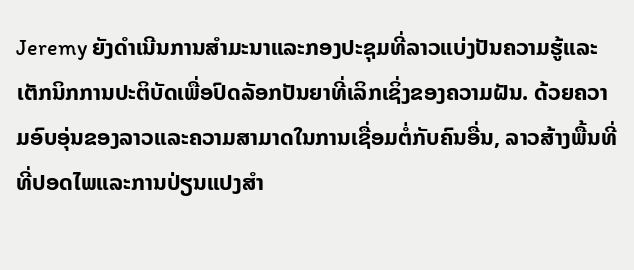Jeremy ຍັງດໍາເນີນການສໍາມະນາແລະກອງປະຊຸມທີ່ລາວແບ່ງປັນຄວາມຮູ້ແລະເຕັກນິກການປະຕິບັດເພື່ອປົດລັອກປັນຍາທີ່ເລິກເຊິ່ງຂອງຄວາມຝັນ. ດ້ວຍຄວາມອົບອຸ່ນຂອງລາວແລະຄວາມສາມາດໃນການເຊື່ອມຕໍ່ກັບຄົນອື່ນ, ລາວສ້າງພື້ນທີ່ທີ່ປອດໄພແລະການປ່ຽນແປງສໍາ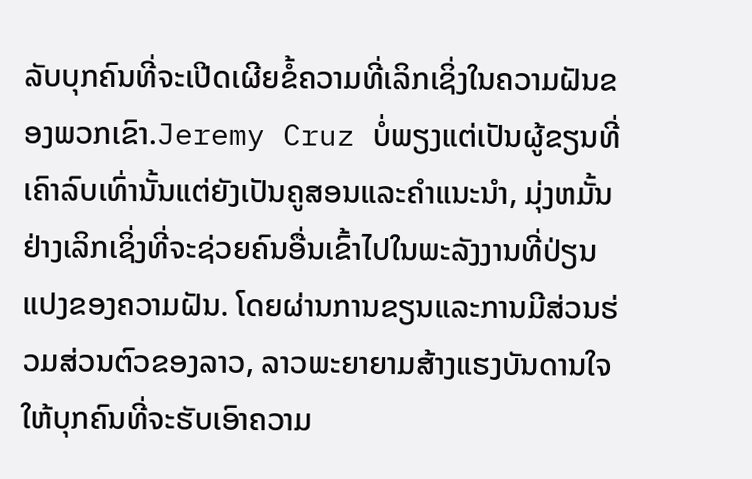ລັບບຸກຄົນທີ່ຈະເປີດເຜີຍຂໍ້ຄວາມທີ່ເລິກເຊິ່ງໃນຄວາມຝັນຂອງພວກເຂົາ.Jeremy Cruz ບໍ່ພຽງແຕ່ເປັນຜູ້ຂຽນທີ່ເຄົາລົບເທົ່ານັ້ນແຕ່ຍັງເປັນຄູສອນແລະຄໍາແນະນໍາ, ມຸ່ງຫມັ້ນຢ່າງເລິກເຊິ່ງທີ່ຈະຊ່ວຍຄົນອື່ນເຂົ້າໄປໃນພະລັງງານທີ່ປ່ຽນແປງຂອງຄວາມຝັນ. ໂດຍຜ່ານການຂຽນແລະການມີສ່ວນຮ່ວມສ່ວນຕົວຂອງລາວ, ລາວພະຍາຍາມສ້າງແຮງບັນດານໃຈໃຫ້ບຸກຄົນທີ່ຈະຮັບເອົາຄວາມ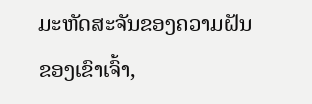ມະຫັດສະຈັນຂອງຄວາມຝັນຂອງເຂົາເຈົ້າ,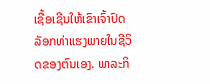ເຊື້ອເຊີນໃຫ້ເຂົາເຈົ້າປົດລັອກທ່າແຮງພາຍໃນຊີວິດຂອງຕົນເອງ. ພາລະກິ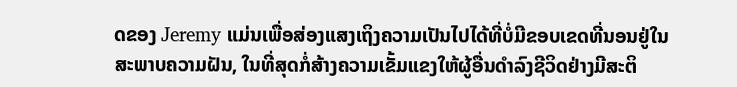ດຂອງ Jeremy ແມ່ນເພື່ອສ່ອງແສງເຖິງຄວາມເປັນໄປໄດ້ທີ່ບໍ່ມີຂອບເຂດທີ່ນອນຢູ່ໃນສະພາບຄວາມຝັນ, ໃນທີ່ສຸດກໍ່ສ້າງຄວາມເຂັ້ມແຂງໃຫ້ຜູ້ອື່ນດໍາລົງຊີວິດຢ່າງມີສະຕິ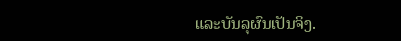ແລະບັນລຸຜົນເປັນຈິງ.